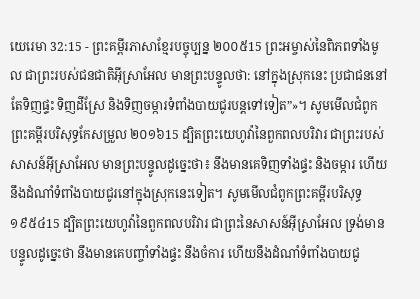យេរេមា 32:15 - ព្រះគម្ពីរភាសាខ្មែរបច្ចុប្បន្ន ២០០៥15 ព្រះអម្ចាស់នៃពិភពទាំងមូល ជាព្រះរបស់ជនជាតិអ៊ីស្រាអែល មានព្រះបន្ទូលថា: នៅក្នុងស្រុកនេះ ប្រជាជននៅតែទិញផ្ទះ ទិញដីស្រែ និងទិញចម្ការទំពាំងបាយជូរបន្តទៅទៀត”»។ សូមមើលជំពូកព្រះគម្ពីរបរិសុទ្ធកែសម្រួល ២០១៦15 ដ្បិតព្រះយេហូវ៉ានៃពួកពលបរិវារ ជាព្រះរបស់សាសន៍អ៊ីស្រាអែល មានព្រះបន្ទូលដូច្នេះថា៖ នឹងមានគេទិញទាំងផ្ទះ និងចម្ការ ហើយនឹងដំណាំទំពាំងបាយជូរនៅក្នុងស្រុកនេះទៀត។ សូមមើលជំពូកព្រះគម្ពីរបរិសុទ្ធ ១៩៥៤15 ដ្បិតព្រះយេហូវ៉ានៃពួកពលបរិវារ ជាព្រះនៃសាសន៍អ៊ីស្រាអែល ទ្រង់មានបន្ទូលដូច្នេះថា នឹងមានគេបញ្ចាំទាំងផ្ទះ នឹងចំការ ហើយនឹងដំណាំទំពាំងបាយជូ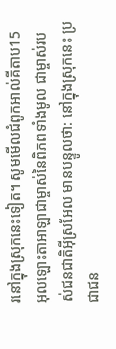រនៅក្នុងស្រុកនេះទៀត។ សូមមើលជំពូកអាល់គីតាប15 អុលឡោះតាអាឡាជាម្ចាស់នៃពិភពទាំងមូល ជាម្ចាស់របស់ជនជាតិអ៊ីស្រអែល មានបន្ទូលថា: នៅក្នុងស្រុកនេះ ប្រជាជន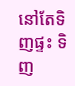នៅតែទិញផ្ទះ ទិញ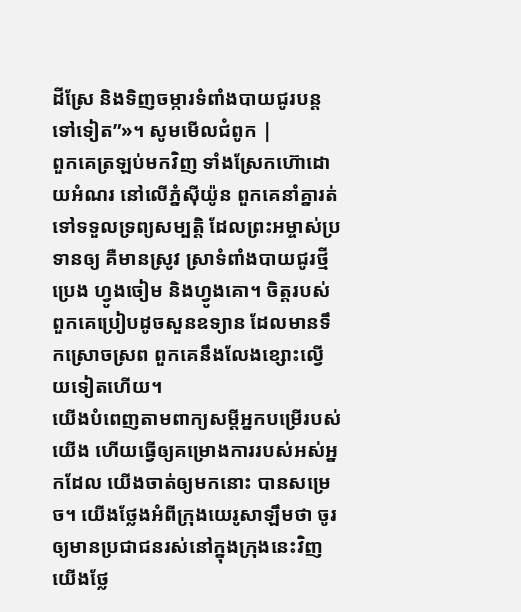ដីស្រែ និងទិញចម្ការទំពាំងបាយជូរបន្តទៅទៀត”»។ សូមមើលជំពូក |
ពួកគេត្រឡប់មកវិញ ទាំងស្រែកហ៊ោដោយអំណរ នៅលើភ្នំស៊ីយ៉ូន ពួកគេនាំគ្នារត់ទៅទទួលទ្រព្យសម្បត្តិ ដែលព្រះអម្ចាស់ប្រទានឲ្យ គឺមានស្រូវ ស្រាទំពាំងបាយជូរថ្មី ប្រេង ហ្វូងចៀម និងហ្វូងគោ។ ចិត្តរបស់ពួកគេប្រៀបដូចសួនឧទ្យាន ដែលមានទឹកស្រោចស្រព ពួកគេនឹងលែងខ្សោះល្វើយទៀតហើយ។
យើងបំពេញតាមពាក្យសម្ដីអ្នកបម្រើរបស់យើង ហើយធ្វើឲ្យគម្រោងការរបស់អស់អ្នកដែល យើងចាត់ឲ្យមកនោះ បានសម្រេច។ យើងថ្លែងអំពីក្រុងយេរូសាឡឹមថា ចូរឲ្យមានប្រជាជនរស់នៅក្នុងក្រុងនេះវិញ យើងថ្លែ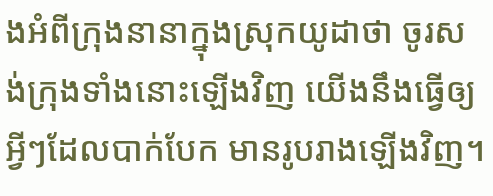ងអំពីក្រុងនានាក្នុងស្រុកយូដាថា ចូរសង់ក្រុងទាំងនោះឡើងវិញ យើងនឹងធ្វើឲ្យអ្វីៗដែលបាក់បែក មានរូបរាងឡើងវិញ។